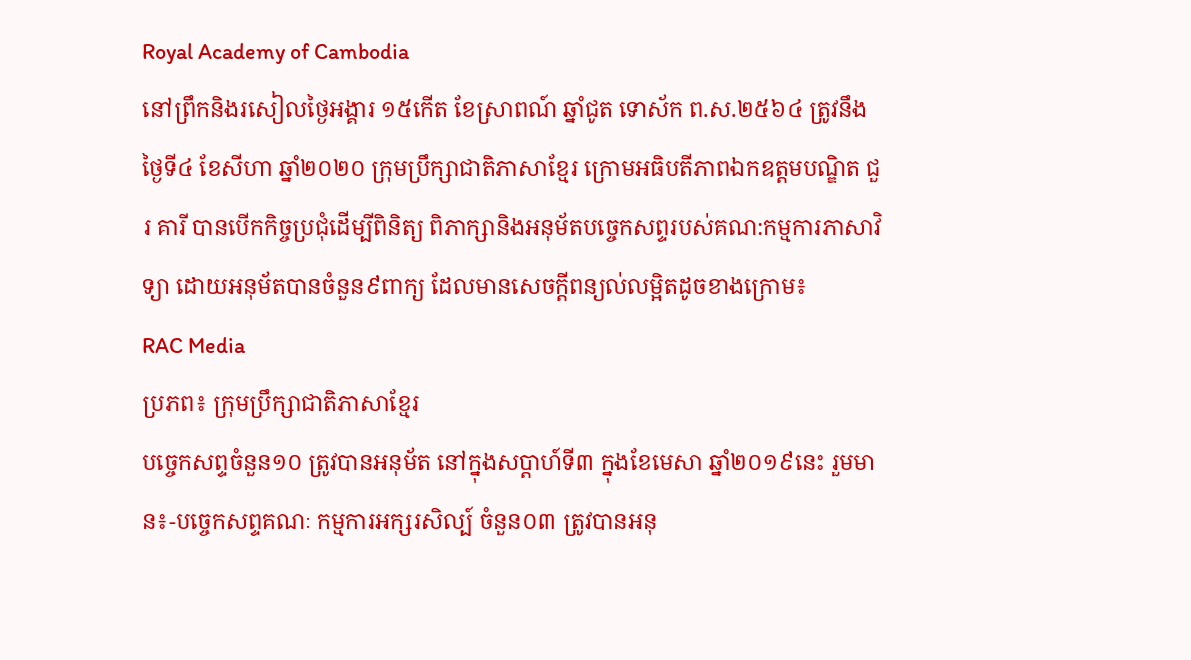Royal Academy of Cambodia
នៅព្រឹកនិងរសៀលថ្ងៃអង្គារ ១៥កើត ខែស្រាពណ៍ ឆ្នាំជូត ទោស័ក ព.ស.២៥៦៤ ត្រូវនឹងថ្ងៃទី៤ ខែសីហា ឆ្នាំ២០២០ ក្រុមប្រឹក្សាជាតិភាសាខ្មែរ ក្រោមអធិបតីភាពឯកឧត្តមបណ្ឌិត ជួរ គារី បានបើកកិច្ចប្រជុំដើម្បីពិនិត្យ ពិភាក្សានិងអនុម័តបច្ចេកសព្ទរបស់គណ:កម្មការភាសាវិទ្យា ដោយអនុម័តបានចំនួន៩ពាក្យ ដែលមានសេចក្តីពន្យល់លម្អិតដូចខាងក្រោម៖
RAC Media
ប្រភព៖ ក្រុមប្រឹក្សាជាតិភាសាខ្មែរ
បច្ចេកសព្ទចំនួន១០ ត្រូវបានអនុម័ត នៅក្នុងសប្តាហ៍ទី៣ ក្នុងខែមេសា ឆ្នាំ២០១៩នេះ រួមមាន៖-បច្ចេកសព្ទគណៈ កម្មការអក្សរសិល្ប៍ ចំនួន០៣ ត្រូវបានអនុ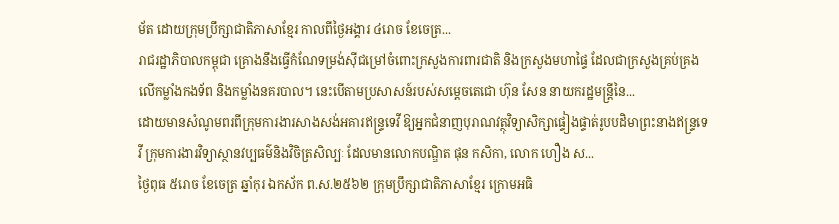ម័ត ដោយក្រុមប្រឹក្សាជាតិភាសាខ្មែរ កាលពីថ្ងៃអង្គារ ៤រោច ខែចេត្រ...
រាជរដ្ឋាភិបាលកម្ពុជា គ្រោងនឹងធ្វើកំណែទម្រង់ស៊ីជម្រៅចំពោះក្រសួងការពារជាតិ និងក្រសួងមហាផ្ទៃ ដែលជាក្រសួងគ្រប់គ្រងលើកម្លាំងកងទ័ព និងកម្លាំងនគរបាល។ នេះបើតាមប្រសាសន៍របស់សម្តេចតេជោ ហ៊ុន សែន នាយករដ្ឋមន្រ្តីនៃ...
ដោយមានសំណូមពរពីក្រុមការងារសាងសង់អគារឥន្រ្ទទេវី ឱ្យអ្នកជំនាញបុរាណវត្ថុវិទ្យាសិក្សាផ្ទៀងផ្ទាត់រូបបដិមាព្រះនាងឥន្រ្ទទេវី ក្រុមការងារវិទ្យាស្ថានវប្បធម៌និងវិចិត្រសិល្បៈ ដែលមានលោកបណ្ឌិត ផុន កសិកា, លោក ហឿង ស...
ថ្ងៃពុធ ៥រោច ខែចេត្រ ឆ្នាំកុរ ឯកស័ក ព.ស.២៥៦២ ក្រុមប្រឹក្សាជាតិភាសាខ្មែរ ក្រោមអធិ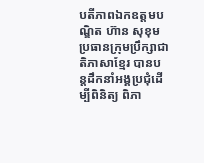បតីភាពឯកឧត្តមបណ្ឌិត ហ៊ាន សុខុម ប្រធានក្រុមប្រឹក្សាជាតិភាសាខ្មែរ បានបន្តដឹកនាំអង្គប្រជុំដេីម្បីពិនិត្យ ពិភា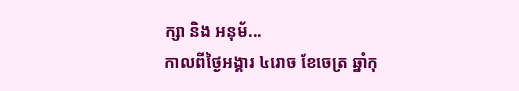ក្សា និង អនុម័...
កាលពីថ្ងៃអង្គារ ៤រោច ខែចេត្រ ឆ្នាំកុ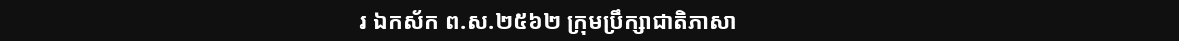រ ឯកស័ក ព.ស.២៥៦២ ក្រុមប្រឹក្សាជាតិភាសា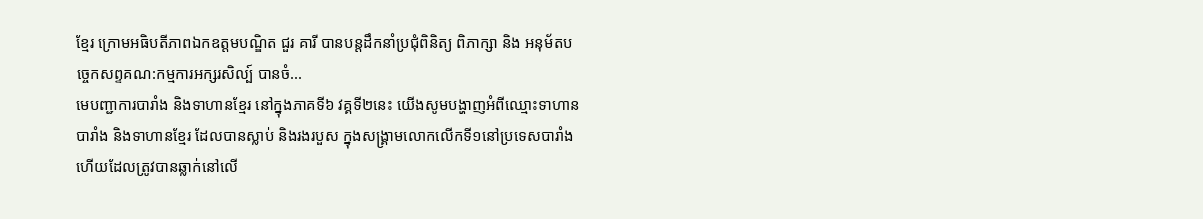ខ្មែរ ក្រោមអធិបតីភាពឯកឧត្តមបណ្ឌិត ជួរ គារី បានបន្តដឹកនាំប្រជុំពិនិត្យ ពិភាក្សា និង អនុម័តបច្ចេកសព្ទគណ:កម្មការអក្សរសិល្ប៍ បានចំ...
មេបញ្ជាការបារាំង និងទាហានខ្មែរ នៅក្នុងភាគទី៦ វគ្គទី២នេះ យើងសូមបង្ហាញអំពីឈ្មោះទាហានបារាំង និងទាហានខ្មែរ ដែលបានស្លាប់ និងរងរបួស ក្នុងសង្គ្រាមលោកលើកទី១នៅប្រទេសបារាំង ហើយដែលត្រូវបានឆ្លាក់នៅលើ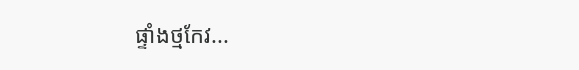ផ្ទាំងថ្មកែវ...